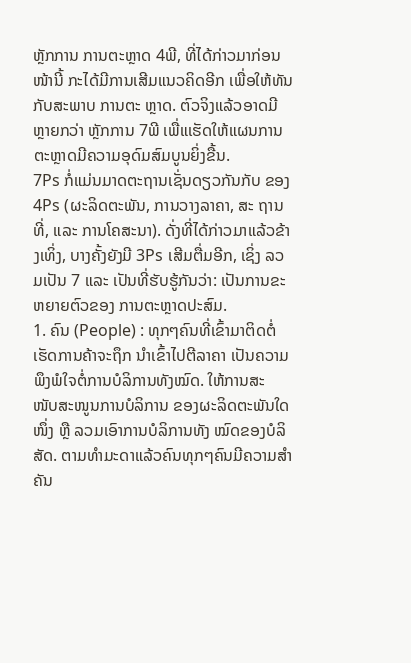ຫຼັກການ ການຕະຫຼາດ 4ພີ, ທີ່ໄດ້ກ່າວມາກ່ອນໜ້ານີ້ ກະໄດ້ມີການເສີມແນວຄິດອີກ ເພື່ອໃຫ້ທັນກັບສະພາບ ການຕະ ຫຼາດ. ຕົວຈິງແລ້ວອາດມີຫຼາຍກວ່າ ຫຼັກການ 7ພີ ເພື່ແເຮັດໃຫ້ແຜນການຕະຫຼາດມີຄວາມອຸດົມສົມບູນຍິ່ງຂື້ນ.
7Ps ກໍ່ແມ່ນມາດຕະຖານເຊັ່ນດຽວກັນກັບ ຂອງ 4Ps (ຜະລິດຕະພັນ, ການວາງລາຄາ, ສະ ຖານທີ່, ແລະ ການໂຄສະນາ). ດັ່ງທີ່ໄດ້ກ່າວມາແລ້ວຂ້າງເທິ່ງ, ບາງຄັ້ງຍັງມີ 3Ps ເສີມຕື່ມອີກ, ເຊິ່ງ ລວມເປັນ 7 ແລະ ເປັນທີ່ຮັບຮູ້ກັນວ່າ: ເປັນການຂະຫຍາຍຕົວຂອງ ການຕະຫຼາດປະສົມ.
1. ຄົນ (People) : ທຸກໆຄົນທີ່ເຂົ້າມາຕິດຕໍ່ ເຮັດການຄ້າຈະຖຶກ ນຳເຂົ້າໄປຕີລາຄາ ເປັນຄວາມ ພຶງພໍໃຈຕໍ່ການບໍລິການທັງໝົດ. ໃຫ້ການສະ ໜັບສະໜູນການບໍລິການ ຂອງຜະລິດຕະພັນໃດໜຶ່ງ ຫຼື ລວມເອົາການບໍລິການທັງ ໝົດຂອງບໍລິສັດ. ຕາມທຳມະດາແລ້ວຄົນທຸກໆຄົນມີຄວາມສຳຄັນ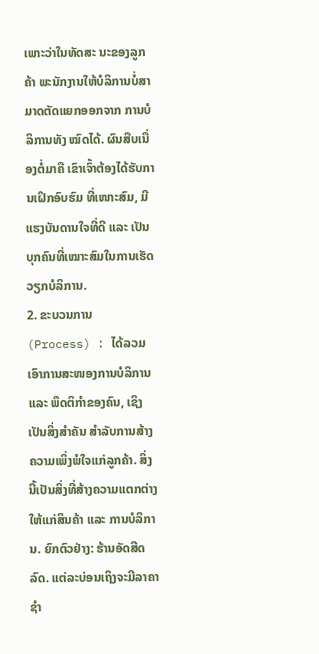ເພາະວ່າໃນທັດສະ ນະຂອງລູກຄ້າ ພະນັກງານໃຫ້ບໍລິການບໍ່ສາມາດຕັດແຍກອອກຈາກ ການບໍລິການທັງ ໝົດໄດ້. ຜົນສືບເນື່ອງຕໍ່ມາຄື ເຂົາເຈົ້າຕ້ອງໄດ້ຮັບການເຝິກອົບຮົມ ທີ່ເໜາະສົມ, ມີແຮງບັນດານໃຈທີ່ດີ ແລະ ເປັນບຸກຄົນທີ່ເໝາະສົມໃນການເຮັດວຽກບໍລິການ.
2. ຂະບວນການ (Process) : ໄດ້ລວມເອົາການສະໜອງການບໍລິການ ແລະ ພຶດຕິກຳຂອງຄົນ, ເຊິງເປັນສິ່ງສຳຄັນ ສຳລັບການສ້າງຄວາມເພິ່ງພໍໃຈແກ່ລູກຄ້າ. ສິ່ງນີ້ເປັນສິ່ງທີ່ສ້າງຄວາມແຕກຕ່າງໃຫ້ແກ່ສິນຄ້າ ແລະ ການບໍລິການ. ຍົກຕົວຢ່າງ: ຮ້ານອັດສີດລົດ. ແຕ່ລະບ່ອນເຖິງຈະມີລາຄາຊຳ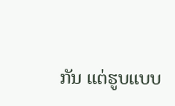ກັນ ແຕ່ຮູບແບບ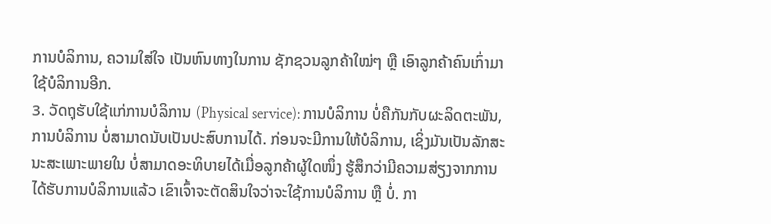ການບໍລິການ, ຄວາມໃສ່ໃຈ ເປັນຫົນທາງໃນການ ຊັກຊວນລູກຄ້າໃໝ່ໆ ຫຼື ເອົາລູກຄ້າຄົນເກົ່າມາໃຊ້ບໍລິການອີກ.
3. ວັດຖຸຮັບໃຊ້ແກ່ການບໍລິການ (Physical service): ການບໍລິການ ບໍ່ຄືກັນກັບຜະລິດຕະພັນ, ການບໍລິການ ບໍ່ສາມາດນັບເປັນປະສົບການໄດ້. ກ່ອນຈະມີການໃຫ້ບໍລິການ, ເຊິ່ງມັນເປັນລັກສະນະສະເພາະພາຍໃນ ບໍ່ສາມາດອະທິບາຍໄດ້ເມື່ອລູກຄ້າຜູ້ໃດໜຶ່ງ ຮູ້ສຶກວ່າມີຄວາມສ່ຽງຈາກການ ໄດ້ຮັບການບໍລິການແລ້ວ ເຂົາເຈົ້າຈະຕັດສິນໃຈວ່າຈະໃຊ້ການບໍລິການ ຫຼື ບໍ່. ກາ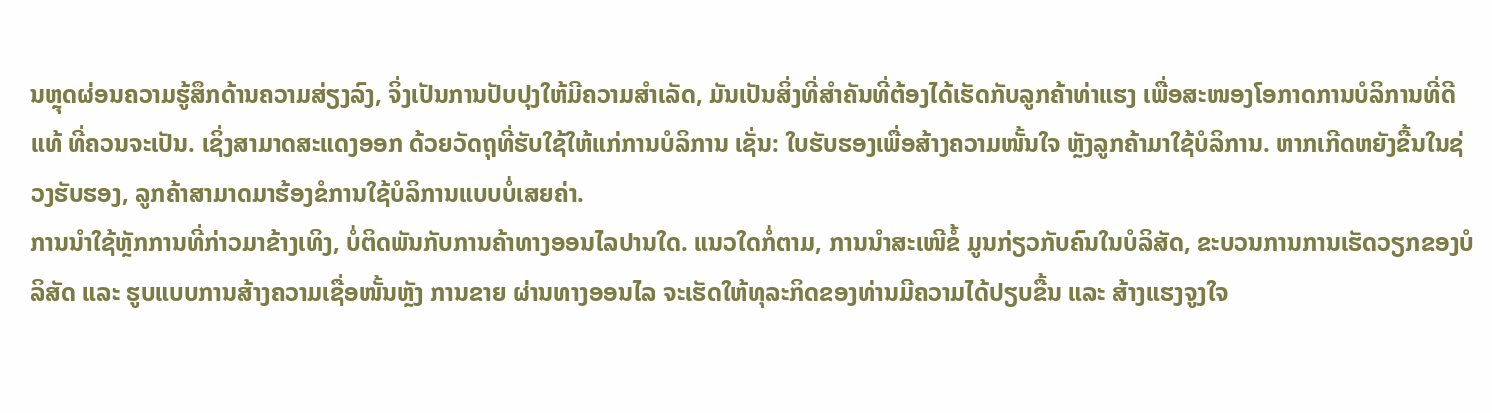ນຫຼຸດຜ່ອນຄວາມຮູ້ສຶກດ້ານຄວາມສ່ຽງລົງ, ຈິ່ງເປັນການປັບປຸງໃຫ້ມີຄວາມສຳເລັດ, ມັນເປັນສິ່ງທີ່ສຳຄັນທີ່ຕ້ອງໄດ້ເຮັດກັບລູກຄ້າທ່າແຮງ ເພື່ອສະໜອງໂອກາດການບໍລິການທີ່ດີແທ້ ທີ່ຄວນຈະເປັນ. ເຊິ່ງສາມາດສະແດງອອກ ດ້ວຍວັດຖຸທີ່ຮັບໃຊ້ໃຫ້ແກ່ການບໍລິການ ເຊັ່ນ: ໃບຮັບຮອງເພື່ອສ້າງຄວາມໜັ້ນໃຈ ຫຼັງລູກຄ້າມາໃຊ້ບໍລິການ. ຫາກເກີດຫຍັງຂື້ນໃນຊ່ວງຮັບຮອງ, ລູກຄ້າສາມາດມາຮ້ອງຂໍການໃຊ້ບໍລິການແບບບໍ່ເສຍຄ່າ.
ການນຳໃຊ້ຫຼັກການທີ່ກ່າວມາຂ້າງເທິງ, ບໍ່ຕິດພັນກັບການຄ້າທາງອອນໄລປານໃດ. ແນວໃດກໍ່ຕາມ, ການນຳສະເໜີຂໍ້ ມູນກ່ຽວກັບຄົນໃນບໍລິສັດ, ຂະບວນການການເຮັດວຽກຂອງບໍລິສັດ ແລະ ຮູບແບບການສ້າງຄວາມເຊື່ອໜັ້ນຫຼັງ ການຂາຍ ຜ່ານທາງອອນໄລ ຈະເຮັດໃຫ້ທຸລະກິດຂອງທ່ານມີຄວາມໄດ້ປຽບຂື້ນ ແລະ ສ້າງແຮງຈູງໃຈ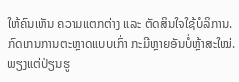ໃຫ້ຄົນເຫັນ ຄວາມແຕກຕ່າງ ແລະ ຕັດສິນໃຈໃຊ້ບໍລິການ.
ກົດເກນການຕະຫຼາດແບບເກົ່າ ກະມີຫຼາຍອັນບໍ່ຫຼ້າສະໃໝ່. ພຽງແຕ່ປ່ຽນຮູ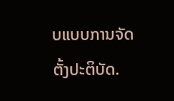ບແບບການຈັດຕັ້ງປະຕິບັດ.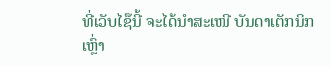ທີ່ເວັບໄຊ໊ນີ້ ຈະໄດ້ນຳສະເໜີ ບັນດາເຕັກນິກເຫຼົ່າ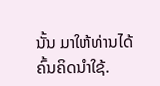ນັ້ນ ມາໃຫ້ທ່ານໄດ້ຄົ້ນຄິດນຳໃຊ້.